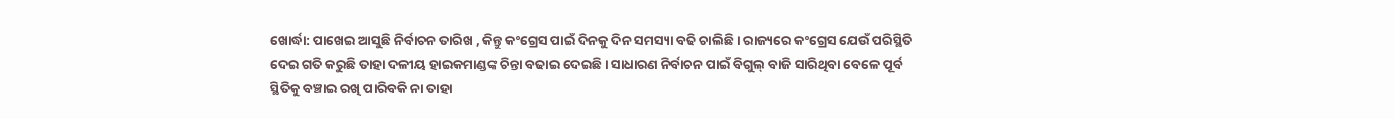ଖୋର୍ଦ୍ଧା: ପାଖେଇ ଆସୁଛି ନିର୍ବାଚନ ତାରିଖ , କିନ୍ତୁ କଂଗ୍ରେସ ପାଇଁ ଦିନକୁ ଦିନ ସମସ୍ୟା ବଢି ଚାଲିଛି । ରାଜ୍ୟରେ କଂଗ୍ରେସ ଯେଉଁ ପରିସ୍ଥିତି ଦେଇ ଗତି କରୁଛି ତାହା ଦଳୀୟ ହାଇକମାଣ୍ଡଙ୍କ ଚିନ୍ତା ବଢାଇ ଦେଇଛି । ସାଧାରଣ ନିର୍ବାଚନ ପାଇଁ ବିଗୁଲ୍ ବାଜି ସାରିଥିବା ବେଳେ ପୂର୍ବ ସ୍ଥିତିକୁ ବଞ୍ଚାଇ ରଖି ପାରିବକି ନା ତାହା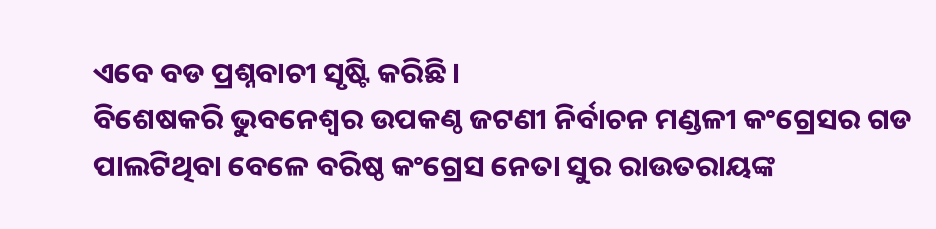ଏବେ ବଡ ପ୍ରଶ୍ନବାଚୀ ସୃଷ୍ଟି କରିଛି ।
ବିଶେଷକରି ଭୁବନେଶ୍ବର ଉପକଣ୍ଠ ଜଟଣୀ ନିର୍ବାଚନ ମଣ୍ଡଳୀ କଂଗ୍ରେସର ଗଡ ପାଲଟିଥିବା ବେଳେ ବରିଷ୍ଠ କଂଗ୍ରେସ ନେତା ସୁର ରାଉତରାୟଙ୍କ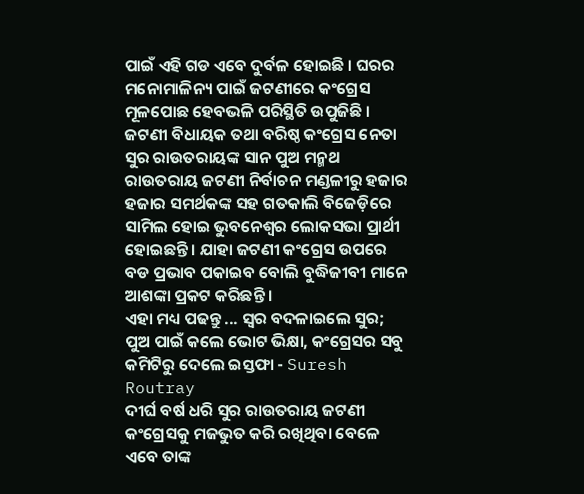ପାଇଁ ଏହି ଗଡ ଏବେ ଦୁର୍ବଳ ହୋଇଛି । ଘରର ମନୋମାଳିନ୍ୟ ପାଇଁ ଜଟଣୀରେ କଂଗ୍ରେସ ମୂଳପୋଛ ହେବଭଳି ପରିସ୍ଥିତି ଉପୁଜିଛି । ଜଟଣୀ ବିଧାୟକ ତଥା ବରିଷ୍ଠ କଂଗ୍ରେସ ନେତା ସୁର ରାଉତରାୟଙ୍କ ସାନ ପୁଅ ମନ୍ମଥ ରାଉତରାୟ ଜଟଣୀ ନିର୍ବାଚନ ମଣ୍ଡଳୀରୁ ହଜାର ହଜାର ସମର୍ଥକଙ୍କ ସହ ଗତକାଲି ବିଜେଡ଼ିରେ ସାମିଲ ହୋଇ ଭୁବନେଶ୍ବର ଲୋକସଭା ପ୍ରାର୍ଥୀ ହୋଇଛନ୍ତି । ଯାହା ଜଟଣୀ କଂଗ୍ରେସ ଉପରେ ବଡ ପ୍ରଭାବ ପକାଇବ ବୋଲି ବୁଦ୍ଧିଜୀବୀ ମାନେ ଆଶଙ୍କା ପ୍ରକଟ କରିଛନ୍ତି ।
ଏହା ମଧ୍ୟ ପଢନ୍ତୁ ... ସ୍ବର ବଦଳାଇଲେ ସୁର; ପୁଅ ପାଇଁ କଲେ ଭୋଟ ଭିକ୍ଷା, କଂଗ୍ରେସର ସବୁ କମିଟିରୁ ଦେଲେ ଇସ୍ତଫା - Suresh Routray
ଦୀର୍ଘ ବର୍ଷ ଧରି ସୁର ରାଉତରାୟ ଜଟଣୀ କଂଗ୍ରେସକୁ ମଜଭୁତ କରି ରଖିଥିବା ବେଳେ ଏବେ ତାଙ୍କ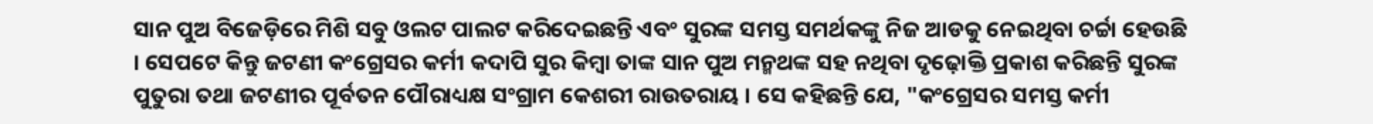ସାନ ପୁଅ ବିଜେଡ଼ିରେ ମିଶି ସବୁ ଓଲଟ ପାଲଟ କରିଦେଇଛନ୍ତି ଏବଂ ସୁରଙ୍କ ସମସ୍ତ ସମର୍ଥକଙ୍କୁ ନିଜ ଆଡକୁ ନେଇଥିବା ଚର୍ଚ୍ଚା ହେଉଛି । ସେପଟେ କିନ୍ତୁ ଜଟଣୀ କଂଗ୍ରେସର କର୍ମୀ କଦାପି ସୁର କିମ୍ବା ତାଙ୍କ ସାନ ପୁଅ ମନ୍ମଥଙ୍କ ସହ ନଥିବା ଦୃଢ଼ୋକ୍ତି ପ୍ରକାଶ କରିଛନ୍ତି ସୁରଙ୍କ ପୁତୁରା ତଥା ଜଟଣୀର ପୂର୍ବତନ ପୌରାଧ୍ୟକ୍ଷ ସଂଗ୍ରାମ କେଶରୀ ରାଉତରାୟ । ସେ କହିଛନ୍ତି ଯେ, "କଂଗ୍ରେସର ସମସ୍ତ କର୍ମୀ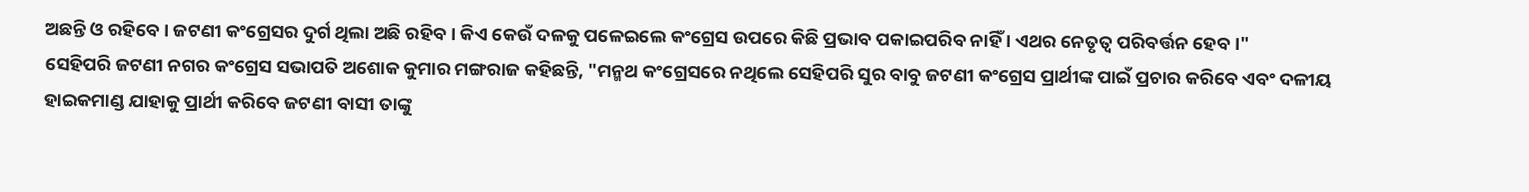ଅଛନ୍ତି ଓ ରହିବେ । ଜଟଣୀ କଂଗ୍ରେସର ଦୁର୍ଗ ଥିଲା ଅଛି ରହିବ । କିଏ କେଉଁ ଦଳକୁ ପଳେଇଲେ କଂଗ୍ରେସ ଉପରେ କିଛି ପ୍ରଭାବ ପକାଇପରିବ ନାହିଁ । ଏଥର ନେତୃତ୍ଵ ପରିବର୍ତ୍ତନ ହେବ ।"
ସେହିପରି ଜଟଣୀ ନଗର କଂଗ୍ରେସ ସଭାପତି ଅଶୋକ କୁମାର ମଙ୍ଗରାଜ କହିଛନ୍ତି, "ମନ୍ମଥ କଂଗ୍ରେସରେ ନଥିଲେ ସେହିପରି ସୁର ବାବୁ ଜଟଣୀ କଂଗ୍ରେସ ପ୍ରାର୍ଥୀଙ୍କ ପାଇଁ ପ୍ରଚାର କରିବେ ଏବଂ ଦଳୀୟ ହାଇକମାଣ୍ଡ ଯାହାକୁ ପ୍ରାର୍ଥୀ କରିବେ ଜଟଣୀ ବାସୀ ତାଙ୍କୁ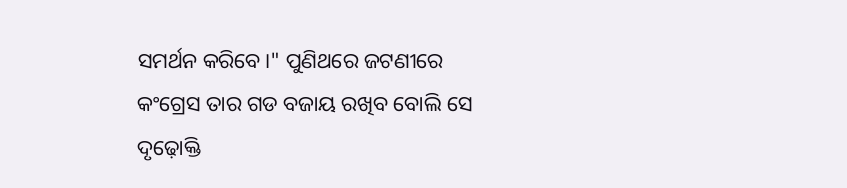ସମର୍ଥନ କରିବେ।" ପୁଣିଥରେ ଜଟଣୀରେ କଂଗ୍ରେସ ତାର ଗଡ ବଜାୟ ରଖିବ ବୋଲି ସେ ଦୃଢ଼ୋକ୍ତି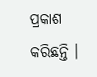ପ୍ରକାଶ କରିଛନ୍ତି ।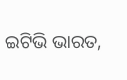ଇଟିଭି ଭାରତ,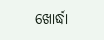ଖୋର୍ଦ୍ଧା